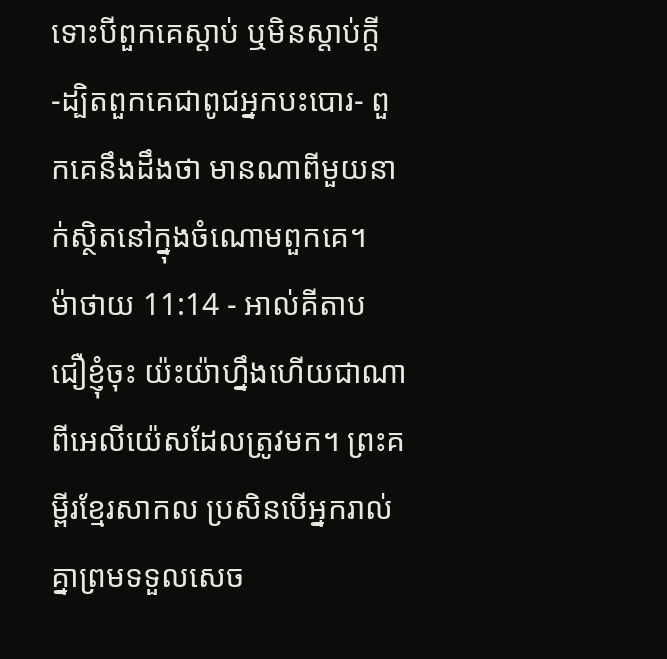ទោះបីពួកគេស្ដាប់ ឬមិនស្ដាប់ក្ដី -ដ្បិតពួកគេជាពូជអ្នកបះបោរ- ពួកគេនឹងដឹងថា មានណាពីមួយនាក់ស្ថិតនៅក្នុងចំណោមពួកគេ។
ម៉ាថាយ 11:14 - អាល់គីតាប ជឿខ្ញុំចុះ យ៉ះយ៉ាហ្នឹងហើយជាណាពីអេលីយ៉េសដែលត្រូវមក។ ព្រះគម្ពីរខ្មែរសាកល ប្រសិនបើអ្នករាល់គ្នាព្រមទទួលសេច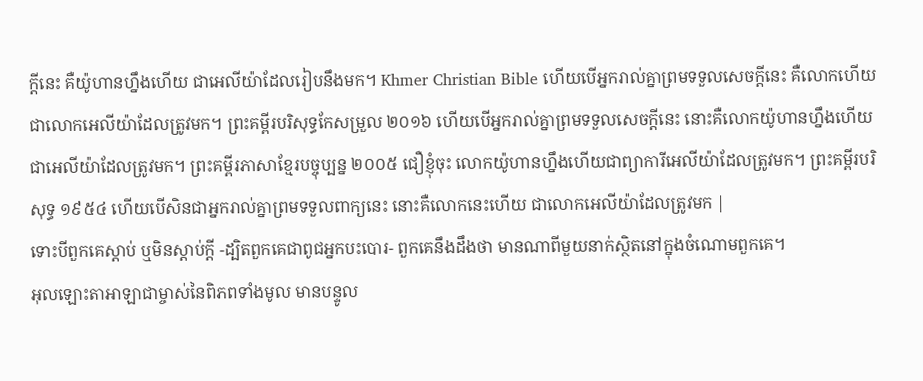ក្ដីនេះ គឺយ៉ូហានហ្នឹងហើយ ជាអេលីយ៉ាដែលរៀបនឹងមក។ Khmer Christian Bible ហើយបើអ្នករាល់គ្នាព្រមទទួលសេចក្ដីនេះ គឺលោកហើយ ជាលោកអេលីយ៉ាដែលត្រូវមក។ ព្រះគម្ពីរបរិសុទ្ធកែសម្រួល ២០១៦ ហើយបើអ្នករាល់គ្នាព្រមទទួលសេចក្ដីនេះ នោះគឺលោកយ៉ូហានហ្នឹងហើយ ជាអេលីយ៉ាដែលត្រូវមក។ ព្រះគម្ពីរភាសាខ្មែរបច្ចុប្បន្ន ២០០៥ ជឿខ្ញុំចុះ លោកយ៉ូហានហ្នឹងហើយជាព្យាការីអេលីយ៉ាដែលត្រូវមក។ ព្រះគម្ពីរបរិសុទ្ធ ១៩៥៤ ហើយបើសិនជាអ្នករាល់គ្នាព្រមទទួលពាក្យនេះ នោះគឺលោកនេះហើយ ជាលោកអេលីយ៉ាដែលត្រូវមក |
ទោះបីពួកគេស្ដាប់ ឬមិនស្ដាប់ក្ដី -ដ្បិតពួកគេជាពូជអ្នកបះបោរ- ពួកគេនឹងដឹងថា មានណាពីមួយនាក់ស្ថិតនៅក្នុងចំណោមពួកគេ។
អុលឡោះតាអាឡាជាម្ចាស់នៃពិភពទាំងមូល មានបន្ទូល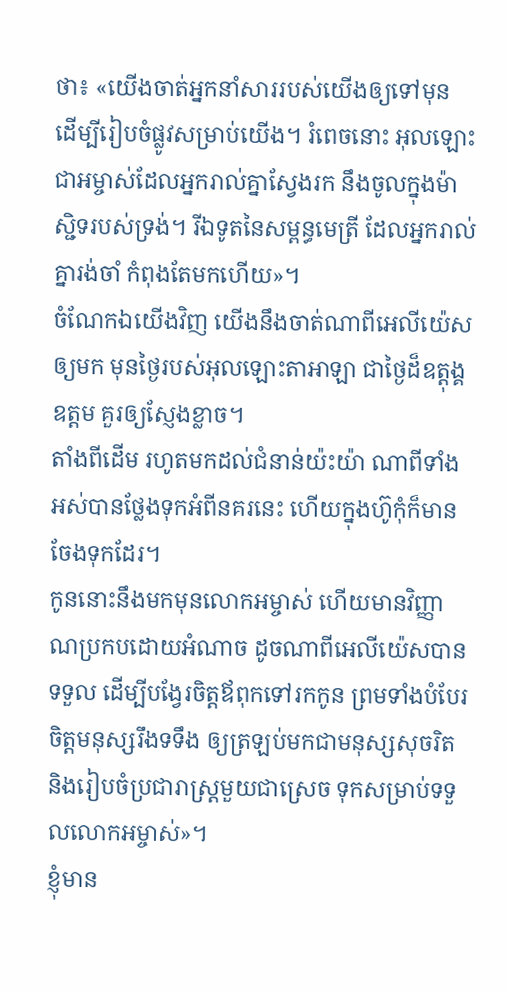ថា៖ «យើងចាត់អ្នកនាំសាររបស់យើងឲ្យទៅមុន ដើម្បីរៀបចំផ្លូវសម្រាប់យើង។ រំពេចនោះ អុលឡោះជាអម្ចាស់ដែលអ្នករាល់គ្នាស្វែងរក នឹងចូលក្នុងម៉ាស្ជិទរបស់ទ្រង់។ រីឯទូតនៃសម្ពន្ធមេត្រី ដែលអ្នករាល់គ្នារង់ចាំ កំពុងតែមកហើយ»។
ចំណែកឯយើងវិញ យើងនឹងចាត់ណាពីអេលីយ៉េសឲ្យមក មុនថ្ងៃរបស់អុលឡោះតាអាឡា ជាថ្ងៃដ៏ឧត្ដុង្គឧត្ដម គួរឲ្យស្ញែងខ្លាច។
តាំងពីដើម រហូតមកដល់ជំនាន់យ៉ះយ៉ា ណាពីទាំងអស់បានថ្លែងទុកអំពីនគរនេះ ហើយក្នុងហ៊ូកុំក៏មានចែងទុកដែរ។
កូននោះនឹងមកមុនលោកអម្ចាស់ ហើយមានវិញ្ញាណប្រកបដោយអំណាច ដូចណាពីអេលីយ៉េសបានទទួល ដើម្បីបង្វែរចិត្ដឪពុកទៅរកកូន ព្រមទាំងបំបែរចិត្ដមនុស្សរឹងទទឹង ឲ្យត្រឡប់មកជាមនុស្សសុចរិត និងរៀបចំប្រជារាស្ដ្រមួយជាស្រេច ទុកសម្រាប់ទទួលលោកអម្ចាស់»។
ខ្ញុំមាន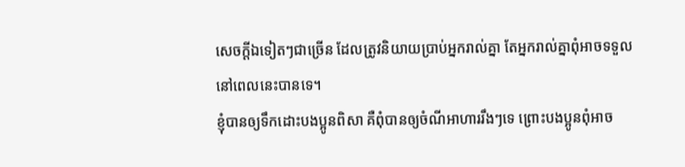សេចក្ដីឯទៀតៗជាច្រើន ដែលត្រូវនិយាយប្រាប់អ្នករាល់គ្នា តែអ្នករាល់គ្នាពុំអាចទទួលនៅពេលនេះបានទេ។
ខ្ញុំបានឲ្យទឹកដោះបងប្អូនពិសា គឺពុំបានឲ្យចំណីអាហាររឹងៗទេ ព្រោះបងប្អូនពុំអាច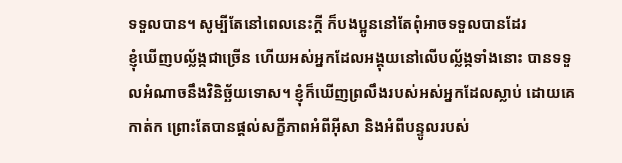ទទួលបាន។ សូម្បីតែនៅពេលនេះក្ដី ក៏បងប្អូននៅតែពុំអាចទទួលបានដែរ
ខ្ញុំឃើញបល្ល័ង្កជាច្រើន ហើយអស់អ្នកដែលអង្គុយនៅលើបល្ល័ង្កទាំងនោះ បានទទួលអំណាចនឹងវិនិច្ឆ័យទោស។ ខ្ញុំក៏ឃើញព្រលឹងរបស់អស់អ្នកដែលស្លាប់ ដោយគេកាត់ក ព្រោះតែបានផ្ដល់សក្ខីភាពអំពីអ៊ីសា និងអំពីបន្ទូលរបស់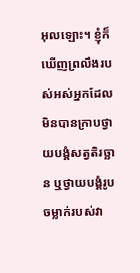អុលឡោះ។ ខ្ញុំក៏ឃើញព្រលឹងរបស់អស់អ្នកដែលមិនបានក្រាបថ្វាយបង្គំសត្វតិរច្ឆាន ឬថ្វាយបង្គំរូបចម្លាក់របស់វា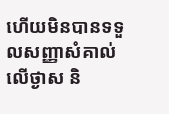ហើយមិនបានទទួលសញ្ញាសំគាល់លើថ្ងាស និ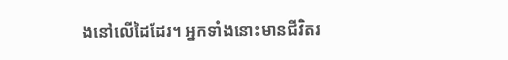ងនៅលើដៃដែរ។ អ្នកទាំងនោះមានជីវិតរ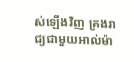ស់ឡើងវិញ គ្រងរាជ្យជាមួយអាល់ម៉ា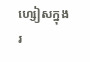ហ្សៀសក្នុងរ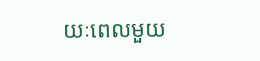យៈពេលមួយ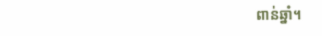ពាន់ឆ្នាំ។